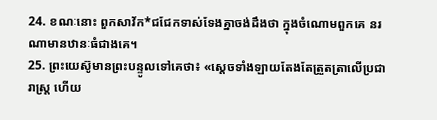24. ខណៈនោះ ពួកសាវ័ក*ជជែកទាស់ទែងគ្នាចង់ដឹងថា ក្នុងចំណោមពួកគេ នរណាមានឋានៈធំជាងគេ។
25. ព្រះយេស៊ូមានព្រះបន្ទូលទៅគេថា៖ «ស្ដេចទាំងឡាយតែងតែត្រួតត្រាលើប្រជារាស្ត្រ ហើយ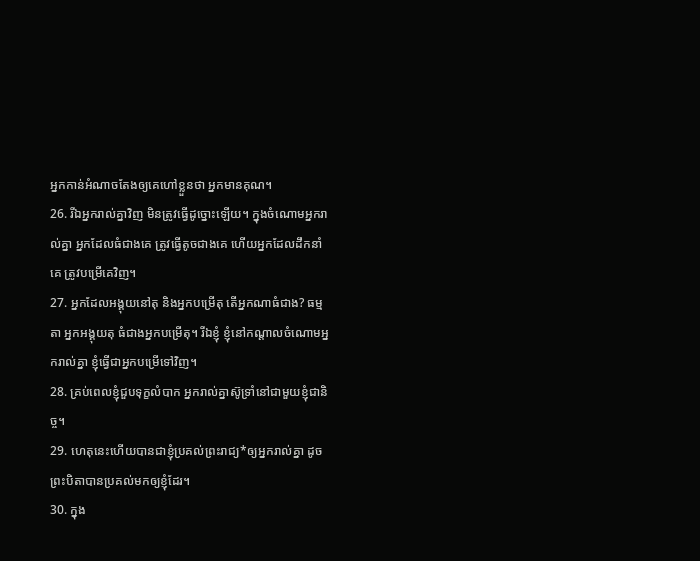អ្នកកាន់អំណាចតែងឲ្យគេហៅខ្លួនថា អ្នកមានគុណ។
26. រីឯអ្នករាល់គ្នាវិញ មិនត្រូវធ្វើដូច្នោះឡើយ។ ក្នុងចំណោមអ្នករាល់គ្នា អ្នកដែលធំជាងគេ ត្រូវធ្វើតូចជាងគេ ហើយអ្នកដែលដឹកនាំគេ ត្រូវបម្រើគេវិញ។
27. អ្នកដែលអង្គុយនៅតុ និងអ្នកបម្រើតុ តើអ្នកណាធំជាង? ធម្មតា អ្នកអង្គុយតុ ធំជាងអ្នកបម្រើតុ។ រីឯខ្ញុំ ខ្ញុំនៅកណ្ដាលចំណោមអ្នករាល់គ្នា ខ្ញុំធ្វើជាអ្នកបម្រើទៅវិញ។
28. គ្រប់ពេលខ្ញុំជួបទុក្ខលំបាក អ្នករាល់គ្នាស៊ូទ្រាំនៅជាមួយខ្ញុំជានិច្ច។
29. ហេតុនេះហើយបានជាខ្ញុំប្រគល់ព្រះរាជ្យ*ឲ្យអ្នករាល់គ្នា ដូចព្រះបិតាបានប្រគល់មកឲ្យខ្ញុំដែរ។
30. ក្នុង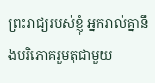ព្រះរាជ្យរបស់ខ្ញុំ អ្នករាល់គ្នានឹងបរិភោគរួមតុជាមួយ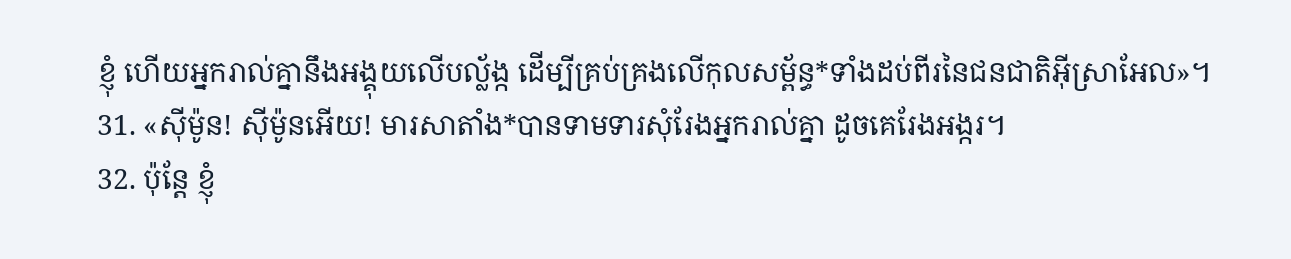ខ្ញុំ ហើយអ្នករាល់គ្នានឹងអង្គុយលើបល្ល័ង្ក ដើម្បីគ្រប់គ្រងលើកុលសម្ព័ន្ធ*ទាំងដប់ពីរនៃជនជាតិអ៊ីស្រាអែល»។
31. «ស៊ីម៉ូន! ស៊ីម៉ូនអើយ! មារសាតាំង*បានទាមទារសុំរែងអ្នករាល់គ្នា ដូចគេរែងអង្ករ។
32. ប៉ុន្តែ ខ្ញុំ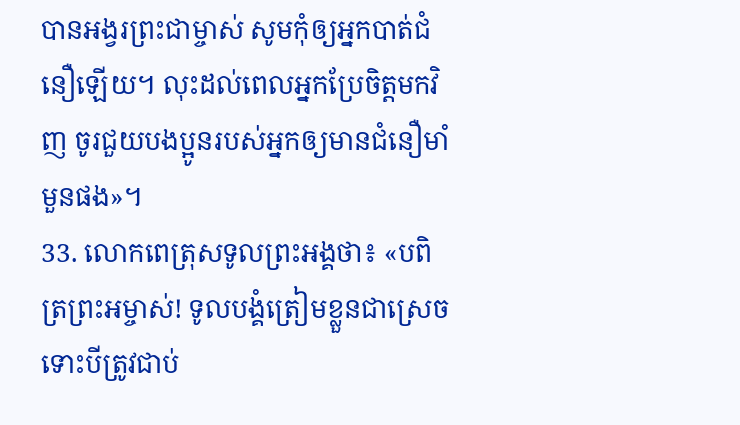បានអង្វរព្រះជាម្ចាស់ សូមកុំឲ្យអ្នកបាត់ជំនឿឡើយ។ លុះដល់ពេលអ្នកប្រែចិត្តមកវិញ ចូរជួយបងប្អូនរបស់អ្នកឲ្យមានជំនឿមាំមួនផង»។
33. លោកពេត្រុសទូលព្រះអង្គថា៖ «បពិត្រព្រះអម្ចាស់! ទូលបង្គំត្រៀមខ្លួនជាស្រេច ទោះបីត្រូវជាប់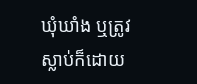ឃុំឃាំង ឬត្រូវស្លាប់ក៏ដោយ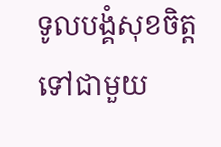ទូលបង្គំសុខចិត្តទៅជាមួយ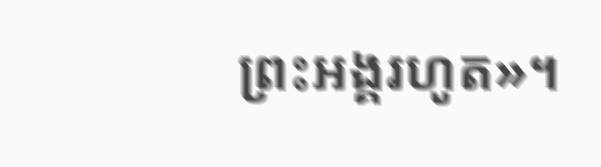ព្រះអង្គរហូត»។